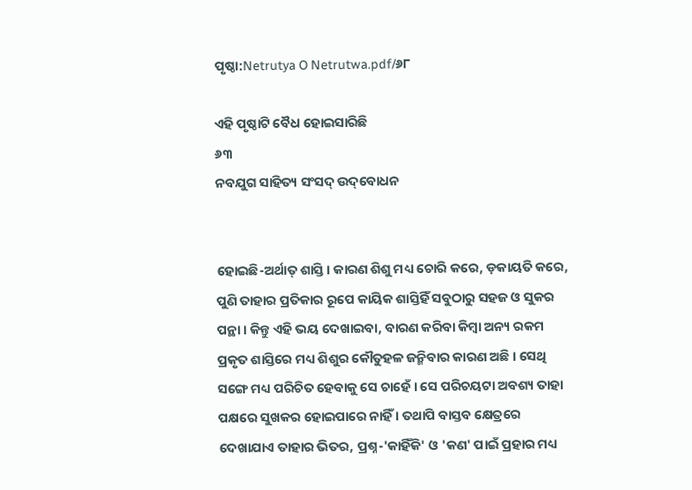ପୃଷ୍ଠା:Netrutya O Netrutwa.pdf/୬୮

ଏହି ପୃଷ୍ଠାଟି ବୈଧ ହୋଇସାରିଛି
୬୩
ନବଯୁଗ ସାହିତ୍ୟ ସଂସଦ୍ ଉଦ୍‌ବୋଧନ


ହୋଇଛି-ଅର୍ଥାତ୍ ଶାସ୍ତି । କାରଣ ଶିଶୁ ମଧ୍ୟ ଚୋରି କରେ, ଡ଼କାୟତି କରେ, ପୁଣି ତାହାର ପ୍ରତିକାର ରୂପେ କାୟିକ ଶାସ୍ତିହିଁ ସବୁଠାରୁ ସ‌ହଜ ଓ ସୁକର ପନ୍ଥା । କିନ୍ତୁ ଏହି ଭୟ ଦେଖାଇବା, ବାରଣ କରିବା କିମ୍ବା ଅନ୍ୟ ରକମ ପ୍ରକୃତ ଶାସ୍ତିରେ ମଧ୍ୟ ଶିଶୁର କୌତୁହଳ ଜନ୍ମିବାର କାରଣ ଅଛି । ସେଥି ସଙ୍ଗେ ମଧ୍ୟ ପରିଚିତ ହେବାକୁ ସେ ଚାହେଁ । ସେ ପରିଚୟଟା ଅବଶ୍ୟ ତାହା ପକ୍ଷରେ ସୁଖକର ହୋଇପାରେ ନାହିଁ । ତ‌ଥାପି ବାସ୍ତବ କ୍ଷେତ୍ରରେ ଦେଖାଯାଏ ତାହାର ଭିତର, ପ୍ରଶ୍ନ-'କାହିଁକି' ଓ 'କଣ' ପାଇଁ ପ୍ରହାର ମଧ୍ୟ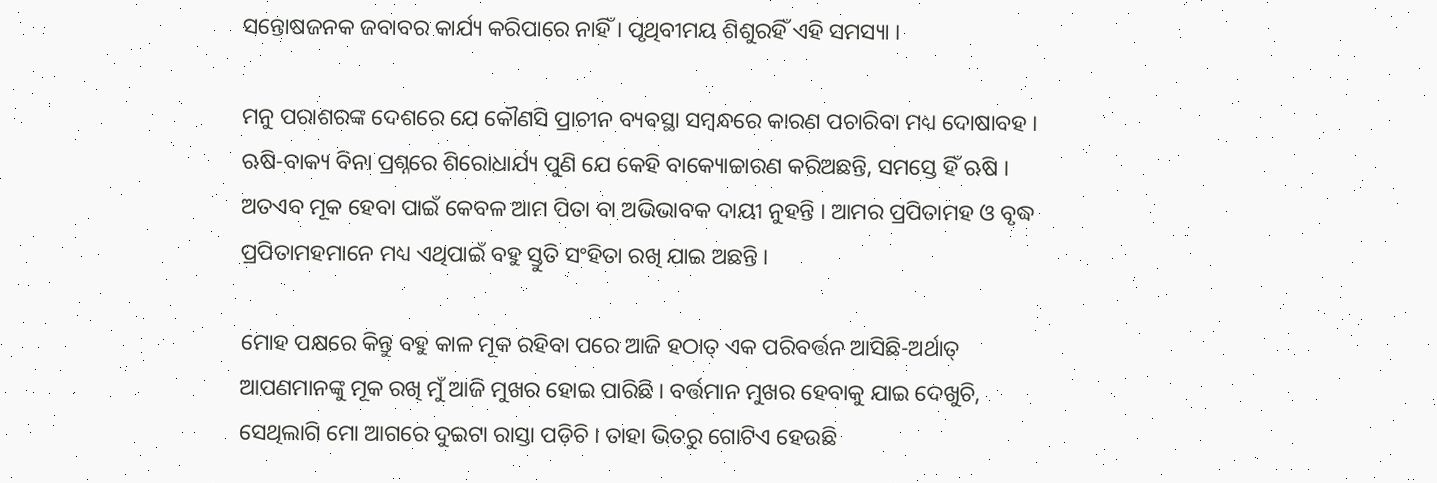ସନ୍ତୋଷଜନ‌କ ଜବାବର କାର୍ଯ୍ୟ କରିପାରେ ନାହିଁ । ପୃଥିବୀମୟ ଶିଶୁରହିଁ ଏହି ସମସ୍ୟା ।

ମନୁ ପରାଶରଙ୍କ ଦେଶରେ ଯେ କୌଣସି ପ୍ରାଚୀନ ବ୍ୟବସ୍ଥା ସମ୍ବନ୍ଧରେ କାରଣ ପଚାରିବା ମଧ୍ୟ ଦୋଷାବ‌ହ । ଋଷି-ବାକ୍ୟ ବିନା ପ୍ରଶ୍ନରେ ଶିରୋଧାର୍ଯ୍ୟ ପୁଣି ଯେ କେହି ବାକ୍ୟୋଚ୍ଚାରଣ କରିଅଛନ୍ତି, ସମସ୍ତେ ହିଁ ଋଷି । ଅତଏବ ମୂକ ହେବା ପାଇଁ କେବଳ ଆମ ପିତା ବା ଅଭିଭାବକ ଦାୟୀ ନୁହ‌ନ୍ତି । ଆମର ପ୍ରପିତାମହ ଓ ବୃଦ୍ଧ ପ୍ରପିତାମହ‌ମାନେ ମଧ୍ୟ ଏଥିପାଇଁ ବ‌ହୁ ସ୍ତୁତି ସଂହିତା ରଖି ଯାଇ ଅଛନ୍ତି ।

ମୋହ ପକ୍ଷରେ କିନ୍ତୁ ବ‌ହୁ କାଳ ମୂକ ରହିବା ପରେ ଆଜି ହଠାତ୍ ଏକ ପରିବର୍ତ୍ତନ ଆସିଛି-ଅର୍ଥାତ୍ ଆପଣମାନଙ୍କୁ ମୂକ ରଖି ମୁଁ ଆଜି ମୁଖର ହୋଇ ପାରିଛି । ବର୍ତ୍ତମାନ ମୁଖର ହେବାକୁ ଯାଇ ଦେଖୁଚି, ସେଥିଲାଗି ମୋ ଆଗରେ ଦୁଇଟା ରାସ୍ତା ପଡ଼ିଚି । ତାହା ଭିତରୁ ଗୋଟିଏ ହେଉଛି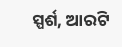ସ୍ପର୍ଶ, ଆରଟି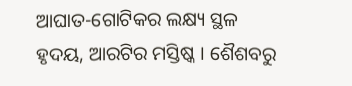ଆଘାତ-ଗୋଟିକର ଲକ୍ଷ୍ୟ ସ୍ଥଳ ହୃଦୟ, ଆରଟିର ମସ୍ତିଷ୍କ । ଶୈଶବରୁ